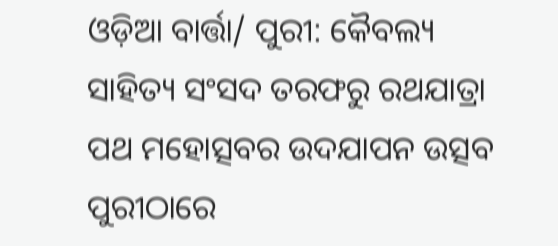ଓଡ଼ିଆ ବାର୍ତ୍ତା/ ପୁରୀ: କୈବଲ୍ୟ ସାହିତ୍ୟ ସଂସଦ ତରଫରୁ ରଥଯାତ୍ରା ପଥ ମହୋତ୍ସବର ଉଦଯାପନ ଉତ୍ସବ ପୁରୀଠାରେ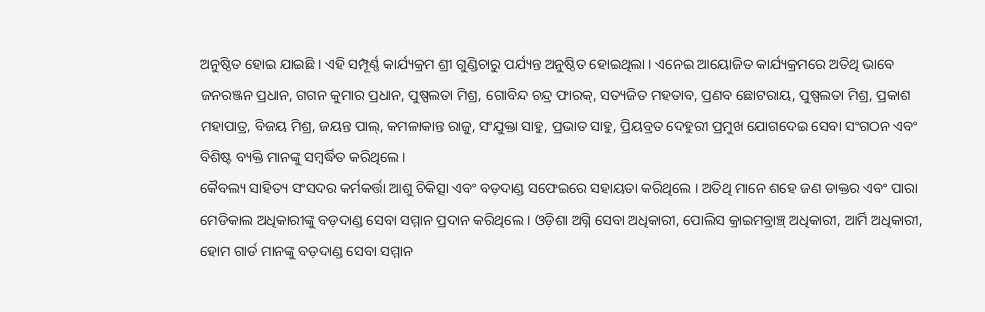ଅନୁଷ୍ଠିତ ହୋଇ ଯାଇଛି । ଏହି ସମ୍ପୂର୍ଣ୍ଣ କାର୍ଯ୍ୟକ୍ରମ ଶ୍ରୀ ଗୁଣ୍ଡିଚାରୁ ପର୍ଯ୍ୟନ୍ତ ଅନୁଷ୍ଠିତ ହୋଇଥିଲା । ଏନେଇ ଆୟୋଜିତ କାର୍ଯ୍ୟକ୍ରମରେ ଅତିଥି ଭାବେ ଜନରଞ୍ଜନ ପ୍ରଧାନ, ଗଗନ କୁମାର ପ୍ରଧାନ, ପୁଷ୍ପଲତା ମିଶ୍ର, ଗୋବିନ୍ଦ ଚନ୍ଦ୍ର ଫାରକ୍, ସତ୍ୟଜିତ ମହତାବ, ପ୍ରଣବ ଛୋଟରାୟ, ପୁଷ୍ପଲତା ମିଶ୍ର, ପ୍ରକାଶ ମହାପାତ୍ର, ବିଜୟ ମିଶ୍ର, ଜୟନ୍ତ ପାଲ୍, କମଳାକାନ୍ତ ରାଜୁ, ସଂଯୁକ୍ତା ସାହୁ, ପ୍ରଭାତ ସାହୁ, ପ୍ରିୟବ୍ରତ ଦେହୁରୀ ପ୍ରମୁଖ ଯୋଗଦେଇ ସେବା ସଂଗଠନ ଏବଂ ବିଶିଷ୍ଟ ବ୍ୟକ୍ତି ମାନଙ୍କୁ ସମ୍ବର୍ଦ୍ଧିତ କରିଥିଲେ ।
କୈବଲ୍ୟ ସାହିତ୍ୟ ସଂସଦର କର୍ମକର୍ତ୍ତା ଆଶୁ ଚିକିତ୍ସା ଏବଂ ବଡ଼ଦାଣ୍ଡ ସଫେଇରେ ସହାୟତା କରିଥିଲେ । ଅତିଥି ମାନେ ଶହେ ଜଣ ଡାକ୍ତର ଏବଂ ପାରା ମେଡିକାଲ ଅଧିକାରୀଙ୍କୁ ବଡ଼ଦାଣ୍ଡ ସେବା ସମ୍ମାନ ପ୍ରଦାନ କରିଥିଲେ । ଓଡ଼ିଶା ଅଗ୍ନି ସେବା ଅଧିକାରୀ, ପୋଲିସ କ୍ରାଇମବ୍ରାଞ୍ଚ୍ ଅଧିକାରୀ, ଆର୍ମି ଅଧିକାରୀ, ହୋମ ଗାର୍ଡ ମାନଙ୍କୁ ବଡ଼ଦାଣ୍ଡ ସେବା ସମ୍ମାନ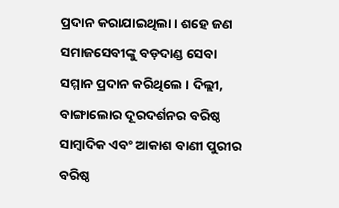ପ୍ରଦାନ କରାଯାଇଥିଲା । ଶହେ ଜଣ ସମାଜସେବୀଙ୍କୁ ବଡ଼ଦାଣ୍ଡ ସେବା ସମ୍ମାନ ପ୍ରଦାନ କରିଥିଲେ । ଦିଲ୍ଲୀ, ବାଙ୍ଗାଲୋର ଦୂରଦର୍ଶନର ବରିଷ୍ଠ ସାମ୍ବାଦିକ ଏବଂ ଆକାଶ ବାଣୀ ପୁରୀର ବରିଷ୍ଠ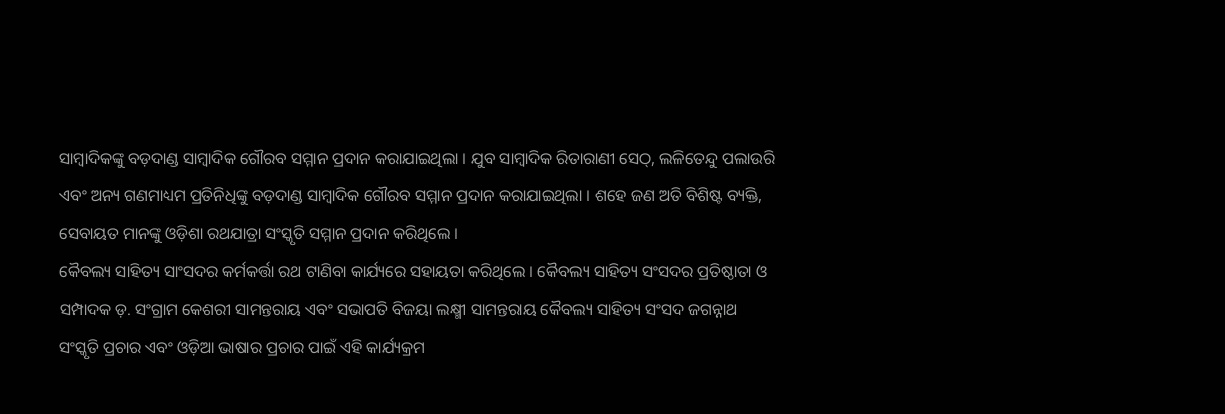ସାମ୍ବାଦିକଙ୍କୁ ବଡ଼ଦାଣ୍ଡ ସାମ୍ବାଦିକ ଗୌରବ ସମ୍ମାନ ପ୍ରଦାନ କରାଯାଇଥିଲା । ଯୁବ ସାମ୍ବାଦିକ ରିତାରାଣୀ ସେଠ୍, ଲଳିତେନ୍ଦୁ ପଲାଉରି ଏବଂ ଅନ୍ୟ ଗଣମାଧ୍ୟମ ପ୍ରତିନିଧିଙ୍କୁ ବଡ଼ଦାଣ୍ଡ ସାମ୍ବାଦିକ ଗୌରବ ସମ୍ମାନ ପ୍ରଦାନ କରାଯାଇଥିଲା । ଶହେ ଜଣ ଅତି ବିଶିଷ୍ଟ ବ୍ୟକ୍ତି, ସେବାୟତ ମାନଙ୍କୁ ଓଡ଼ିଶା ରଥଯାତ୍ରା ସଂସ୍କୃତି ସମ୍ମାନ ପ୍ରଦାନ କରିଥିଲେ ।
କୈବଲ୍ୟ ସାହିତ୍ୟ ସାଂସଦର କର୍ମକର୍ତ୍ତା ରଥ ଟାଣିବା କାର୍ଯ୍ୟରେ ସହାୟତା କରିଥିଲେ । କୈବଲ୍ୟ ସାହିତ୍ୟ ସଂସଦର ପ୍ରତିଷ୍ଠାତା ଓ ସମ୍ପାଦକ ଡ଼. ସଂଗ୍ରାମ କେଶରୀ ସାମନ୍ତରାୟ ଏବଂ ସଭାପତି ବିଜୟା ଲକ୍ଷ୍ମୀ ସାମନ୍ତରାୟ କୈବଲ୍ୟ ସାହିତ୍ୟ ସଂସଦ ଜଗନ୍ନାଥ ସଂସ୍କୃତି ପ୍ରଚାର ଏବଂ ଓଡ଼ିଆ ଭାଷାର ପ୍ରଚାର ପାଇଁ ଏହି କାର୍ଯ୍ୟକ୍ରମ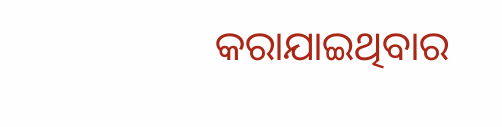କରାଯାଇଥିବାର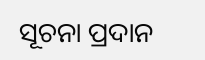ସୂଚନା ପ୍ରଦାନ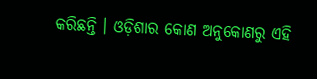କରିଛନ୍ତି । ଓଡ଼ିଶାର କୋଣ ଅନୁକୋଣରୁ ଏହି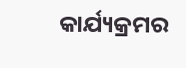କାର୍ଯ୍ୟକ୍ରମର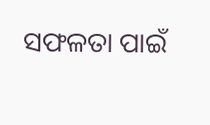ସଫଳତା ପାଇଁ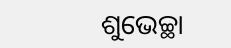ଶୁଭେଚ୍ଛା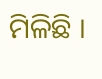ମିଳିଛି ।